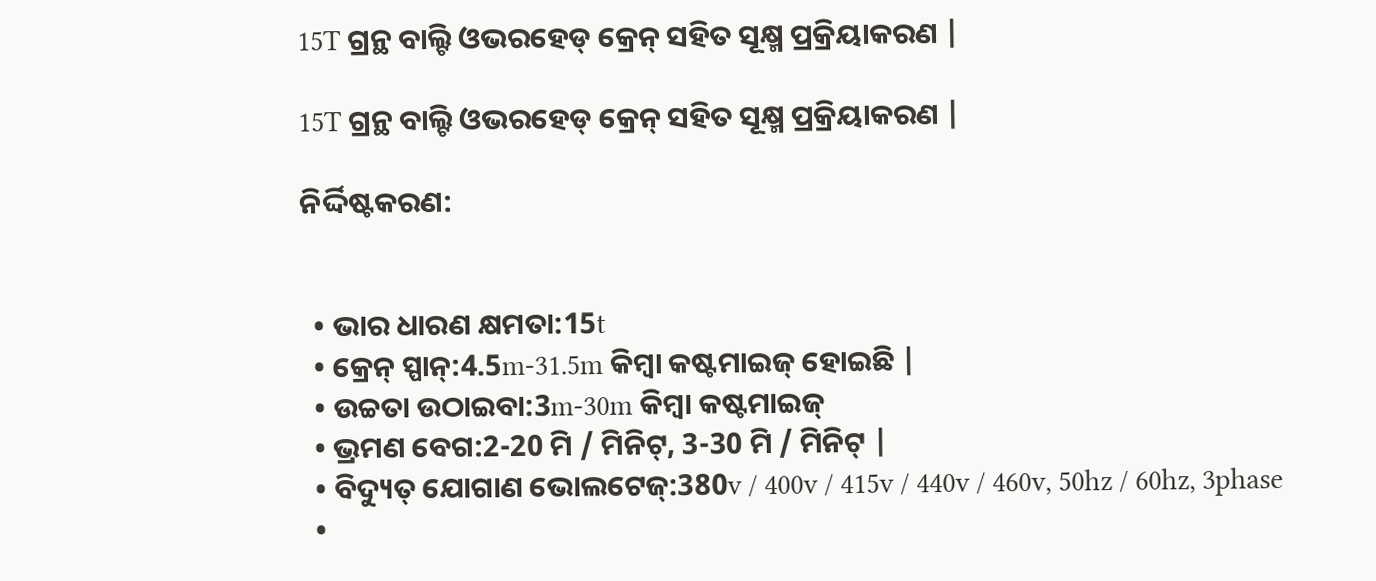15T ଗ୍ରନ୍ଥ ବାଲ୍ଟି ଓଭରହେଡ୍ କ୍ରେନ୍ ସହିତ ସୂକ୍ଷ୍ମ ପ୍ରକ୍ରିୟାକରଣ |

15T ଗ୍ରନ୍ଥ ବାଲ୍ଟି ଓଭରହେଡ୍ କ୍ରେନ୍ ସହିତ ସୂକ୍ଷ୍ମ ପ୍ରକ୍ରିୟାକରଣ |

ନିର୍ଦ୍ଦିଷ୍ଟକରଣ:


  • ଭାର ଧାରଣ କ୍ଷମତା:15t
  • କ୍ରେନ୍ ସ୍ପାନ୍:4.5m-31.5m କିମ୍ବା କଷ୍ଟମାଇଜ୍ ହୋଇଛି |
  • ଉଚ୍ଚତା ଉଠାଇବା:3m-30m କିମ୍ବା କଷ୍ଟମାଇଜ୍
  • ଭ୍ରମଣ ବେଗ:2-20 ମି / ମିନିଟ୍, 3-30 ମି / ମିନିଟ୍ |
  • ବିଦ୍ୟୁତ୍ ଯୋଗାଣ ଭୋଲଟେଜ୍:380v / 400v / 415v / 440v / 460v, 50hz / 60hz, 3phase
  •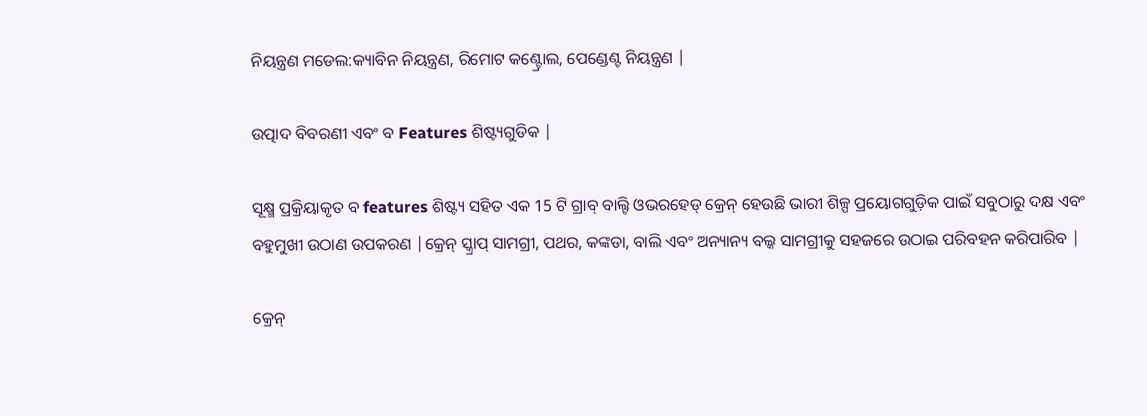ନିୟନ୍ତ୍ରଣ ମଡେଲ:କ୍ୟାବିନ ନିୟନ୍ତ୍ରଣ, ରିମୋଟ କଣ୍ଟ୍ରୋଲ, ପେଣ୍ଡେଣ୍ଟ ନିୟନ୍ତ୍ରଣ |

ଉତ୍ପାଦ ବିବରଣୀ ଏବଂ ବ Features ଶିଷ୍ଟ୍ୟଗୁଡିକ |

ସୂକ୍ଷ୍ମ ପ୍ରକ୍ରିୟାକୃତ ବ features ଶିଷ୍ଟ୍ୟ ସହିତ ଏକ 15 ଟି ଗ୍ରାବ୍ ବାଲ୍ଟି ଓଭରହେଡ୍ କ୍ରେନ୍ ହେଉଛି ଭାରୀ ଶିଳ୍ପ ପ୍ରୟୋଗଗୁଡ଼ିକ ପାଇଁ ସବୁଠାରୁ ଦକ୍ଷ ଏବଂ ବହୁମୁଖୀ ଉଠାଣ ଉପକରଣ |କ୍ରେନ୍ ସ୍କ୍ରାପ୍ ସାମଗ୍ରୀ, ପଥର, କଙ୍କଡା, ବାଲି ଏବଂ ଅନ୍ୟାନ୍ୟ ବଲ୍କ ସାମଗ୍ରୀକୁ ସହଜରେ ଉଠାଇ ପରିବହନ କରିପାରିବ |

କ୍ରେନ୍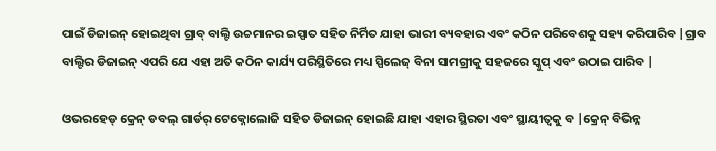ପାଇଁ ଡିଜାଇନ୍ ହୋଇଥିବା ଗ୍ରାବ୍ ବାଲ୍ଟି ଉଚ୍ଚମାନର ଇସ୍ପାତ ସହିତ ନିର୍ମିତ ଯାହା ଭାରୀ ବ୍ୟବହାର ଏବଂ କଠିନ ପରିବେଶକୁ ସହ୍ୟ କରିପାରିବ |ଗ୍ରାବ ବାଲ୍ଟିର ଡିଜାଇନ୍ ଏପରି ଯେ ଏହା ଅତି କଠିନ କାର୍ଯ୍ୟ ପରିସ୍ଥିତିରେ ମଧ୍ୟ ସ୍ପିଲେଜ୍ ବିନା ସାମଗ୍ରୀକୁ ସହଜରେ ସ୍କୁପ୍ ଏବଂ ଉଠାଇ ପାରିବ |

ଓଭରହେଡ୍ କ୍ରେନ୍ ଡବଲ୍ ଗାର୍ଡର୍ ଟେକ୍ନୋଲୋଜି ସହିତ ଡିଜାଇନ୍ ହୋଇଛି ଯାହା ଏହାର ସ୍ଥିରତା ଏବଂ ସ୍ଥାୟୀତ୍ୱକୁ ବ |କ୍ରେନ୍ ବିଭିନ୍ନ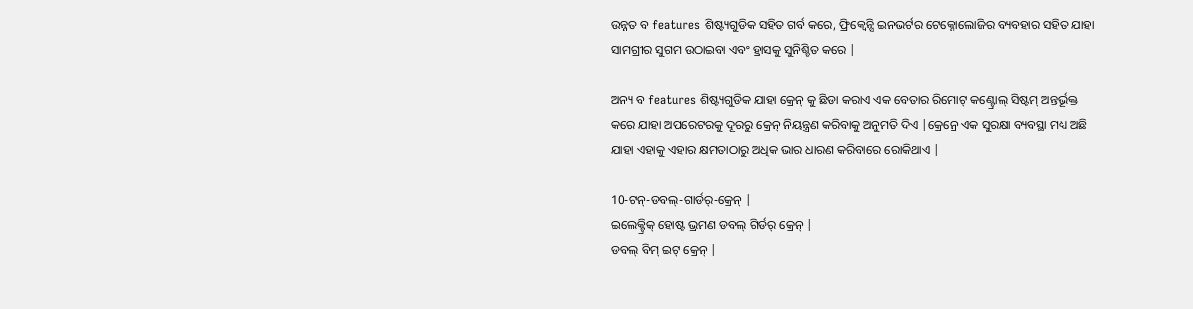ଉନ୍ନତ ବ features ଶିଷ୍ଟ୍ୟଗୁଡିକ ସହିତ ଗର୍ବ କରେ, ଫ୍ରିକ୍ୱେନ୍ସି ଇନଭର୍ଟର ଟେକ୍ନୋଲୋଜିର ବ୍ୟବହାର ସହିତ ଯାହା ସାମଗ୍ରୀର ସୁଗମ ଉଠାଇବା ଏବଂ ହ୍ରାସକୁ ସୁନିଶ୍ଚିତ କରେ |

ଅନ୍ୟ ବ features ଶିଷ୍ଟ୍ୟଗୁଡିକ ଯାହା କ୍ରେନ୍ କୁ ଛିଡା କରାଏ ଏକ ବେତାର ରିମୋଟ୍ କଣ୍ଟ୍ରୋଲ୍ ସିଷ୍ଟମ୍ ଅନ୍ତର୍ଭୂକ୍ତ କରେ ଯାହା ଅପରେଟରକୁ ଦୂରରୁ କ୍ରେନ୍ ନିୟନ୍ତ୍ରଣ କରିବାକୁ ଅନୁମତି ଦିଏ |କ୍ରେନ୍ରେ ଏକ ସୁରକ୍ଷା ବ୍ୟବସ୍ଥା ମଧ୍ୟ ଅଛି ଯାହା ଏହାକୁ ଏହାର କ୍ଷମତାଠାରୁ ଅଧିକ ଭାର ଧାରଣ କରିବାରେ ରୋକିଥାଏ |

10-ଟନ୍-ଡବଲ୍-ଗାର୍ଡର୍-କ୍ରେନ୍ |
ଇଲେକ୍ଟ୍ରିକ୍ ହୋଷ୍ଟ ଭ୍ରମଣ ଡବଲ୍ ଗିର୍ଡର୍ କ୍ରେନ୍ |
ଡବଲ୍ ବିମ୍ ଇଟ୍ କ୍ରେନ୍ |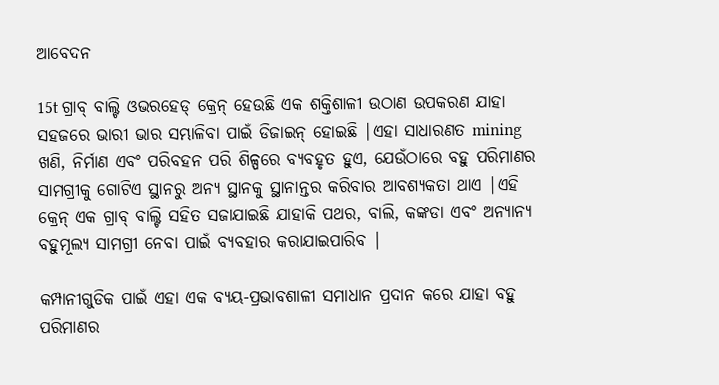ଆବେଦନ

15t ଗ୍ରାବ୍ ବାଲ୍ଟି ଓଭରହେଡ୍ କ୍ରେନ୍ ହେଉଛି ଏକ ଶକ୍ତିଶାଳୀ ଉଠାଣ ଉପକରଣ ଯାହା ସହଜରେ ଭାରୀ ଭାର ସମ୍ଭାଳିବା ପାଇଁ ଡିଜାଇନ୍ ହୋଇଛି |ଏହା ସାଧାରଣତ mining ଖଣି, ନିର୍ମାଣ ଏବଂ ପରିବହନ ପରି ଶିଳ୍ପରେ ବ୍ୟବହୃତ ହୁଏ, ଯେଉଁଠାରେ ବହୁ ପରିମାଣର ସାମଗ୍ରୀକୁ ଗୋଟିଏ ସ୍ଥାନରୁ ଅନ୍ୟ ସ୍ଥାନକୁ ସ୍ଥାନାନ୍ତର କରିବାର ଆବଶ୍ୟକତା ଥାଏ |ଏହି କ୍ରେନ୍ ଏକ ଗ୍ରାବ୍ ବାଲ୍ଟି ସହିତ ସଜାଯାଇଛି ଯାହାକି ପଥର, ବାଲି, କଙ୍କଡା ଏବଂ ଅନ୍ୟାନ୍ୟ ବହୁମୂଲ୍ୟ ସାମଗ୍ରୀ ନେବା ପାଇଁ ବ୍ୟବହାର କରାଯାଇପାରିବ |

କମ୍ପାନୀଗୁଡିକ ପାଇଁ ଏହା ଏକ ବ୍ୟୟ-ପ୍ରଭାବଶାଳୀ ସମାଧାନ ପ୍ରଦାନ କରେ ଯାହା ବହୁ ପରିମାଣର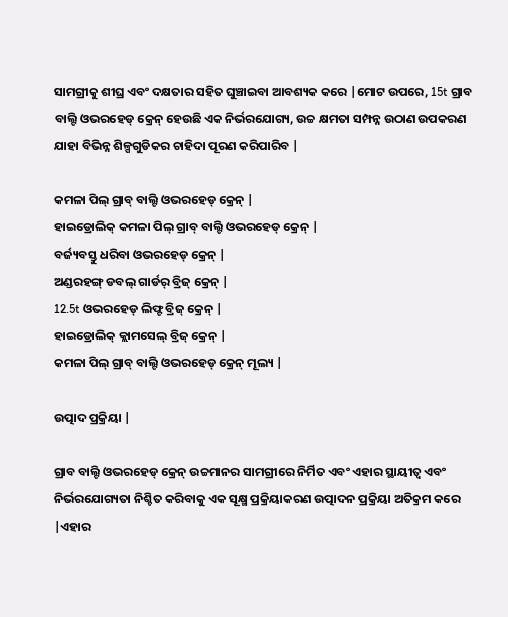ସାମଗ୍ରୀକୁ ଶୀଘ୍ର ଏବଂ ଦକ୍ଷତାର ସହିତ ଘୁଞ୍ଚାଇବା ଆବଶ୍ୟକ କରେ |ମୋଟ ଉପରେ, 15t ଗ୍ରାବ ବାଲ୍ଟି ଓଭରହେଡ୍ କ୍ରେନ୍ ହେଉଛି ଏକ ନିର୍ଭରଯୋଗ୍ୟ, ଉଚ୍ଚ କ୍ଷମତା ସମ୍ପନ୍ନ ଉଠାଣ ଉପକରଣ ଯାହା ବିଭିନ୍ନ ଶିଳ୍ପଗୁଡିକର ଚାହିଦା ପୂରଣ କରିପାରିବ |

କମଳା ପିଲ୍ ଗ୍ରାବ୍ ବାଲ୍ଟି ଓଭରହେଡ୍ କ୍ରେନ୍ |
ହାଇଡ୍ରୋଲିକ୍ କମଳା ପିଲ୍ ଗ୍ରାବ୍ ବାଲ୍ଟି ଓଭରହେଡ୍ କ୍ରେନ୍ |
ବର୍ଜ୍ୟବସ୍ତୁ ଧରିବା ଓଭରହେଡ୍ କ୍ରେନ୍ |
ଅଣ୍ଡରହଙ୍ଗ୍ ଡବଲ୍ ଗାର୍ଡର୍ ବ୍ରିଜ୍ କ୍ରେନ୍ |
12.5t ଓଭରହେଡ୍ ଲିଫ୍ଟ ବ୍ରିଜ୍ କ୍ରେନ୍ |
ହାଇଡ୍ରୋଲିକ୍ କ୍ଲାମସେଲ୍ ବ୍ରିଜ୍ କ୍ରେନ୍ |
କମଳା ପିଲ୍ ଗ୍ରାବ୍ ବାଲ୍ଟି ଓଭରହେଡ୍ କ୍ରେନ୍ ମୂଲ୍ୟ |

ଉତ୍ପାଦ ପ୍ରକ୍ରିୟା |

ଗ୍ରାବ ବାଲ୍ଟି ଓଭରହେଡ୍ କ୍ରେନ୍ ଉଚ୍ଚମାନର ସାମଗ୍ରୀରେ ନିର୍ମିତ ଏବଂ ଏହାର ସ୍ଥାୟୀତ୍ୱ ଏବଂ ନିର୍ଭରଯୋଗ୍ୟତା ନିଶ୍ଚିତ କରିବାକୁ ଏକ ସୂକ୍ଷ୍ମ ପ୍ରକ୍ରିୟାକରଣ ଉତ୍ପାଦନ ପ୍ରକ୍ରିୟା ଅତିକ୍ରମ କରେ |ଏହାର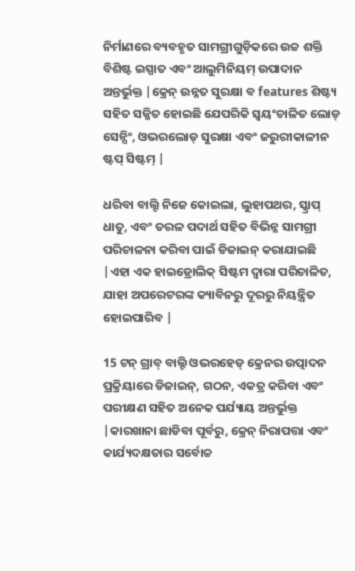ନିର୍ମାଣରେ ବ୍ୟବହୃତ ସାମଗ୍ରୀଗୁଡ଼ିକରେ ଉଚ୍ଚ ଶକ୍ତି ବିଶିଷ୍ଟ ଇସ୍ପାତ ଏବଂ ଆଲୁମିନିୟମ୍ ଉପାଦାନ ଅନ୍ତର୍ଭୁକ୍ତ |କ୍ରେନ୍ ଉନ୍ନତ ସୁରକ୍ଷା ବ features ଶିଷ୍ଟ୍ୟ ସହିତ ସଜ୍ଜିତ ହୋଇଛି ଯେପରିକି ସ୍ୱୟଂଚାଳିତ ଲୋଡ୍ ସେନ୍ସିଂ, ଓଭରଲୋଡ୍ ସୁରକ୍ଷା ଏବଂ ଜରୁରୀକାଳୀନ ଷ୍ଟପ୍ ସିଷ୍ଟମ୍ |

ଧରିବା ବାଲ୍ଟି ନିଜେ କୋଇଲା, ଲୁହାପଥର, ସ୍କ୍ରାପ୍ ଧାତୁ, ଏବଂ ତରଳ ପଦାର୍ଥ ସହିତ ବିଭିନ୍ନ ସାମଗ୍ରୀ ପରିଚାଳନା କରିବା ପାଇଁ ଡିଜାଇନ୍ କରାଯାଇଛି |ଏହା ଏକ ହାଇଡ୍ରୋଲିକ୍ ସିଷ୍ଟମ ଦ୍ୱାରା ପରିଚାଳିତ, ଯାହା ଅପରେଟରଙ୍କ କ୍ୟାବିନରୁ ଦୂରରୁ ନିୟନ୍ତ୍ରିତ ହୋଇପାରିବ |

15 ଟନ୍ ଗ୍ରାବ୍ ବାଲ୍ଟି ଓଭରହେଡ୍ କ୍ରେନର ଉତ୍ପାଦନ ପ୍ରକ୍ରିୟାରେ ଡିଜାଇନ୍, ଗଠନ, ଏକତ୍ର କରିବା ଏବଂ ପରୀକ୍ଷଣ ସହିତ ଅନେକ ପର୍ଯ୍ୟାୟ ଅନ୍ତର୍ଭୁକ୍ତ |କାରଖାନା ଛାଡିବା ପୂର୍ବରୁ, କ୍ରେନ୍ ନିରାପତ୍ତା ଏବଂ କାର୍ଯ୍ୟଦକ୍ଷତାର ସର୍ବୋଚ୍ଚ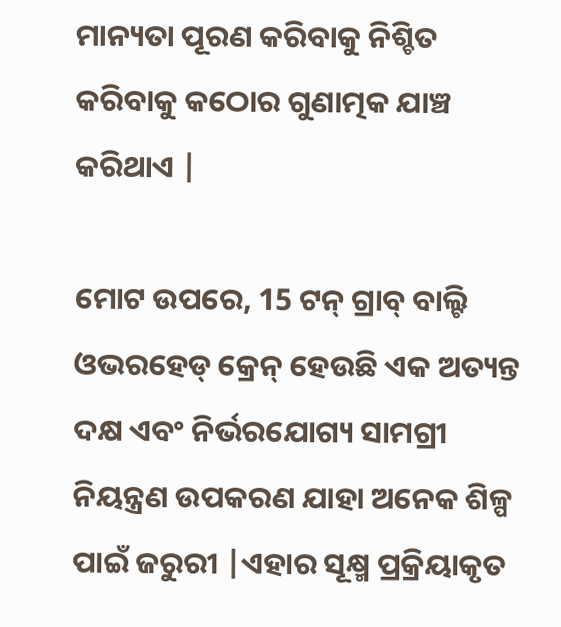ମାନ୍ୟତା ପୂରଣ କରିବାକୁ ନିଶ୍ଚିତ କରିବାକୁ କଠୋର ଗୁଣାତ୍ମକ ଯାଞ୍ଚ କରିଥାଏ |

ମୋଟ ଉପରେ, 15 ଟନ୍ ଗ୍ରାବ୍ ବାଲ୍ଟି ଓଭରହେଡ୍ କ୍ରେନ୍ ହେଉଛି ଏକ ଅତ୍ୟନ୍ତ ଦକ୍ଷ ଏବଂ ନିର୍ଭରଯୋଗ୍ୟ ସାମଗ୍ରୀ ନିୟନ୍ତ୍ରଣ ଉପକରଣ ଯାହା ଅନେକ ଶିଳ୍ପ ପାଇଁ ଜରୁରୀ |ଏହାର ସୂକ୍ଷ୍ମ ପ୍ରକ୍ରିୟାକୃତ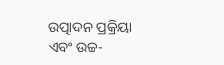ଉତ୍ପାଦନ ପ୍ରକ୍ରିୟା ଏବଂ ଉଚ୍ଚ-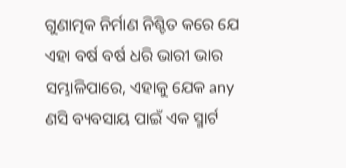ଗୁଣାତ୍ମକ ନିର୍ମାଣ ନିଶ୍ଚିତ କରେ ଯେ ଏହା ବର୍ଷ ବର୍ଷ ଧରି ଭାରୀ ଭାର ସମ୍ଭାଳିପାରେ, ଏହାକୁ ଯେକ any ଣସି ବ୍ୟବସାୟ ପାଇଁ ଏକ ସ୍ମାର୍ଟ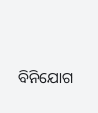ବିନିଯୋଗ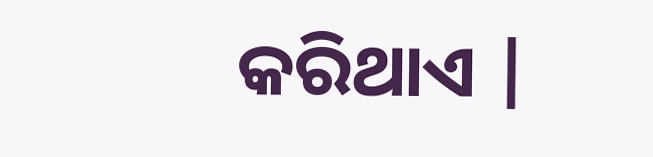କରିଥାଏ |